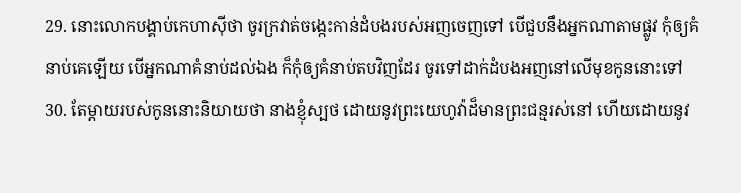29. នោះលោកបង្គាប់កេហាស៊ីថា ចូរក្រវាត់ចង្កេះកាន់ដំបងរបស់អញចេញទៅ បើជួបនឹងអ្នកណាតាមផ្លូវ កុំឲ្យគំនាប់គេឡើយ បើអ្នកណាគំនាប់ដល់ឯង ក៏កុំឲ្យគំនាប់តបវិញដែរ ចូរទៅដាក់ដំបងអញនៅលើមុខកូននោះទៅ
30. តែម្តាយរបស់កូននោះនិយាយថា នាងខ្ញុំស្បថ ដោយនូវព្រះយេហូវ៉ាដ៏មានព្រះជន្មរស់នៅ ហើយដោយនូវ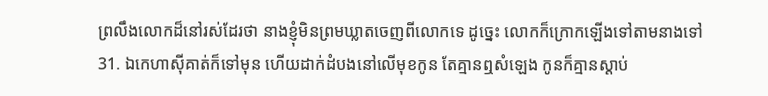ព្រលឹងលោកដ៏នៅរស់ដែរថា នាងខ្ញុំមិនព្រមឃ្លាតចេញពីលោកទេ ដូច្នេះ លោកក៏ក្រោកឡើងទៅតាមនាងទៅ
31. ឯកេហាស៊ីគាត់ក៏ទៅមុន ហើយដាក់ដំបងនៅលើមុខកូន តែគ្មានឮសំឡេង កូនក៏គ្មានស្តាប់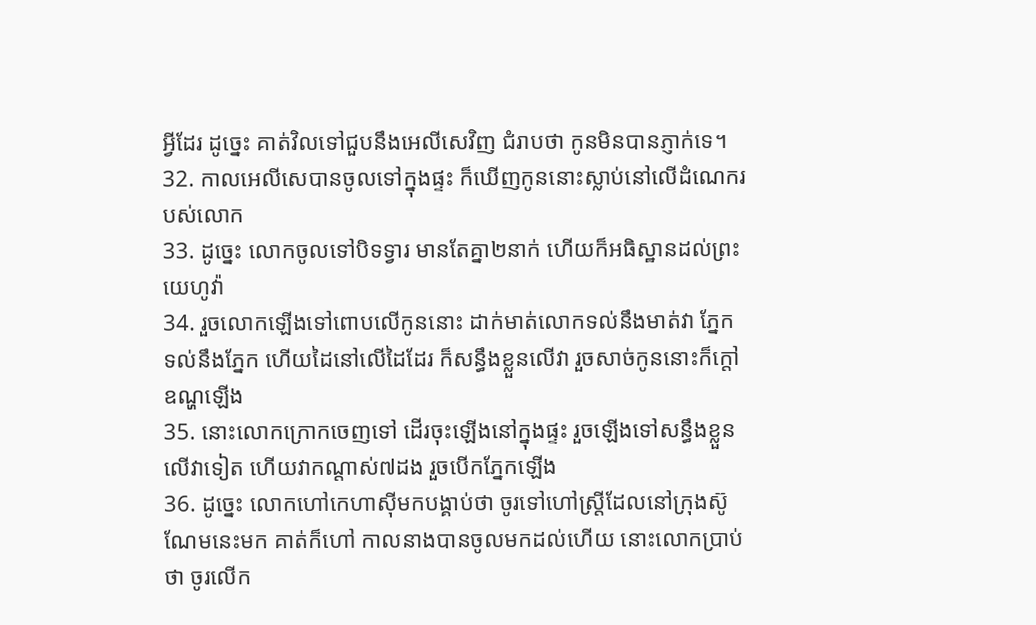អ្វីដែរ ដូច្នេះ គាត់វិលទៅជួបនឹងអេលីសេវិញ ជំរាបថា កូនមិនបានភ្ញាក់ទេ។
32. កាលអេលីសេបានចូលទៅក្នុងផ្ទះ ក៏ឃើញកូននោះស្លាប់នៅលើដំណេករបស់លោក
33. ដូច្នេះ លោកចូលទៅបិទទ្វារ មានតែគ្នា២នាក់ ហើយក៏អធិស្ឋានដល់ព្រះយេហូវ៉ា
34. រួចលោកឡើងទៅពោបលើកូននោះ ដាក់មាត់លោកទល់នឹងមាត់វា ភ្នែកទល់នឹងភ្នែក ហើយដៃនៅលើដៃដែរ ក៏សន្ធឹងខ្លួនលើវា រួចសាច់កូននោះក៏ក្តៅឧណ្ហឡើង
35. នោះលោកក្រោកចេញទៅ ដើរចុះឡើងនៅក្នុងផ្ទះ រួចឡើងទៅសន្ធឹងខ្លួនលើវាទៀត ហើយវាកណ្តាស់៧ដង រួចបើកភ្នែកឡើង
36. ដូច្នេះ លោកហៅកេហាស៊ីមកបង្គាប់ថា ចូរទៅហៅស្ត្រីដែលនៅក្រុងស៊ូណែមនេះមក គាត់ក៏ហៅ កាលនាងបានចូលមកដល់ហើយ នោះលោកប្រាប់ថា ចូរលើក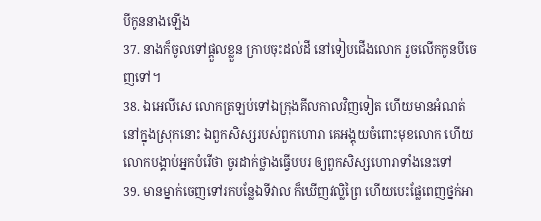បីកូននាងឡើង
37. នាងក៏ចូលទៅផ្តួលខ្លួន ក្រាបចុះដល់ដី នៅទៀបជើងលោក រួចលើកកូនបីចេញទៅ។
38. ឯអេលីសេ លោកត្រឡប់ទៅឯក្រុងគីលកាលវិញទៀត ហើយមានអំណត់នៅក្នុងស្រុកនោះ ឯពួកសិស្សរបស់ពួកហោរា គេអង្គុយចំពោះមុខលោក ហើយលោកបង្គាប់អ្នកបំរើថា ចូរដាក់ថ្លាងធ្វើបបរ ឲ្យពួកសិស្សហោរាទាំងនេះទៅ
39. មានម្នាក់ចេញទៅរកបន្លែឯទីវាល ក៏ឃើញវល្លិព្រៃ ហើយបេះផ្លែពេញថ្នក់អា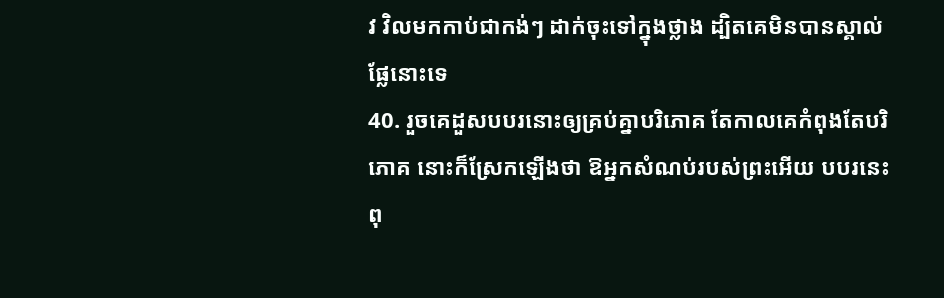វ វិលមកកាប់ជាកង់ៗ ដាក់ចុះទៅក្នុងថ្លាង ដ្បិតគេមិនបានស្គាល់ផ្លែនោះទេ
40. រួចគេដួសបបរនោះឲ្យគ្រប់គ្នាបរិភោគ តែកាលគេកំពុងតែបរិភោគ នោះក៏ស្រែកឡើងថា ឱអ្នកសំណប់របស់ព្រះអើយ បបរនេះពុ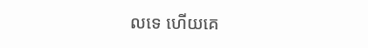លទេ ហើយគេ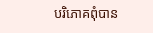បរិភោគពុំបាន